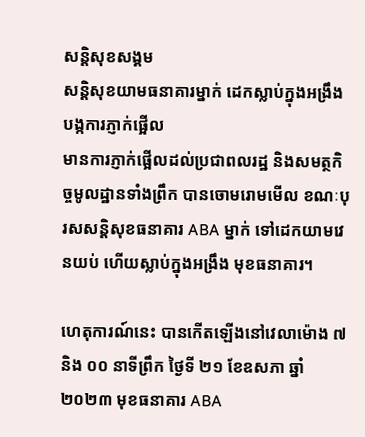សន្តិសុខសង្គម
សន្តិសុខយាមធនាគារម្នាក់ ដេកស្លាប់ក្នុងអង្រឹង បង្កការភ្ញាក់ផ្អើល
មានការភ្ញាក់ផ្អើលដល់ប្រជាពលរដ្ឋ និងសមត្ថកិច្ចមូលដ្ឋានទាំងព្រឹក បានចោមរោមមើល ខណៈបុរសសន្តិសុខធនាគារ ABA ម្នាក់ ទៅដេកយាមវេនយប់ ហើយស្លាប់ក្នុងអង្រឹង មុខធនាគារ។

ហេតុការណ៍នេះ បានកើតឡើងនៅវេលាម៉ោង ៧ និង ០០ នាទីព្រឹក ថ្ងៃទី ២១ ខែឧសភា ឆ្នាំ ២០២៣ មុខធនាគារ ABA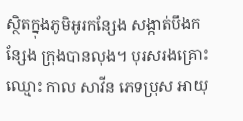ស្ថិតក្នុងភូមិអូរកន្សែង សង្កាត់បឹងកន្សែង ក្រុងបានលុង។ បុរសរងគ្រោះឈ្មោះ កាល សាវីន ភេទប្រុស អាយុ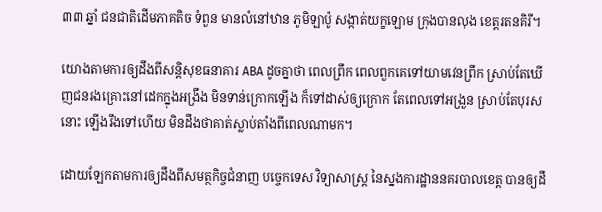៣៣ ឆ្នាំ ជនជាតិដើមភាគតិច ទំពួន មានលំនៅឋាន ភូមិឡាប៉ូ សង្កាត់យក្ខឡោម ក្រុងបានលុង ខេត្តរតនគិរី។

យោងតាមការឲ្យដឹងពីសន្តិសុខធនាគារ ABA ដូចគ្នាថា ពេលព្រឹក ពេលពួកគេទៅយាមវេនព្រឹក ស្រាប់តែឃើញជនរងគ្រោះនៅដេកក្នុងអង្រឹង មិនទាន់ក្រោកឡើង ក៏ទៅដាស់ឲ្យក្រោក តែពេលទៅអង្រួន ស្រាប់តែបុរសនោះ ឡើងរឹងទៅហើយ មិនដឹងថាគាត់ស្លាប់តាំងពីពេលណាមក។

ដោយឡែកតាមការឲ្យដឹងពីសមត្ថកិច្ចជំនាញ បច្ចេកទេស វិទ្យាសាស្ត្រ នៃស្នងការដ្ឋាននគរបាលខេត្ត បានឲ្យដឹ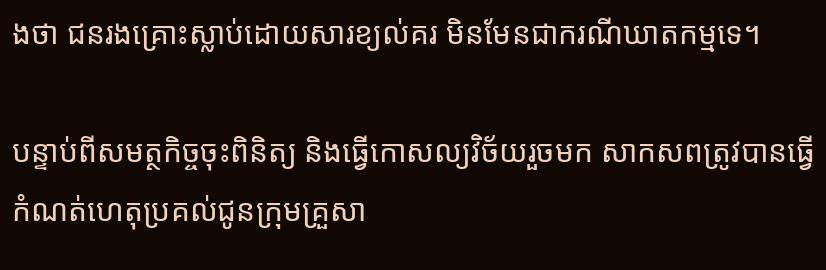ងថា ជនរងគ្រោះស្លាប់ដោយសារខ្យល់គរ មិនមែនជាករណីឃាតកម្មទេ។

បន្ទាប់ពីសមត្ថកិច្ចចុះពិនិត្យ និងធ្វើកោសល្យវិច័យរួចមក សាកសពត្រូវបានធ្វើកំណត់ហេតុប្រគល់ជូនក្រុមគ្រួសា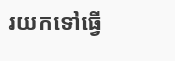រយកទៅធ្វើ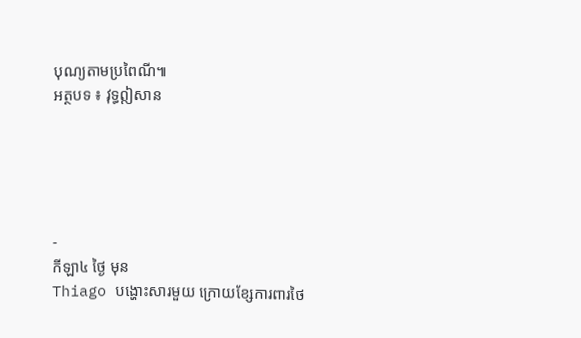បុណ្យតាមប្រពៃណី៕
អត្ថបទ ៖ វុទ្ធឦសាន





-
កីឡា៤ ថ្ងៃ មុន
Thiago បង្ហោះសារមួយ ក្រោយខ្សែការពារថៃ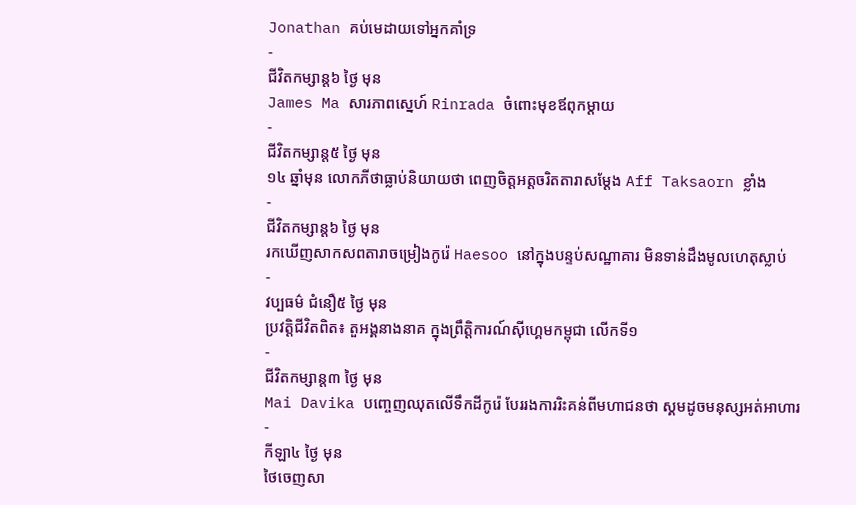Jonathan គប់មេដាយទៅអ្នកគាំទ្រ
-
ជីវិតកម្សាន្ដ៦ ថ្ងៃ មុន
James Ma សារភាពស្នេហ៍ Rinrada ចំពោះមុខឪពុកម្ដាយ
-
ជីវិតកម្សាន្ដ៥ ថ្ងៃ មុន
១៤ ឆ្នាំមុន លោកភីថាធ្លាប់និយាយថា ពេញចិត្តអត្តចរិតតារាសម្ដែង Aff Taksaorn ខ្លាំង
-
ជីវិតកម្សាន្ដ៦ ថ្ងៃ មុន
រកឃើញសាកសពតារាចម្រៀងកូរ៉េ Haesoo នៅក្នុងបន្ទប់សណ្ឋាគារ មិនទាន់ដឹងមូលហេតុស្លាប់
-
វប្បធម៌ ជំនឿ៥ ថ្ងៃ មុន
ប្រវត្តិជីវិតពិត៖ តួអង្គនាងនាគ ក្នុងព្រឹត្តិការណ៍ស៊ីហ្គេមកម្ពុជា លើកទី១
-
ជីវិតកម្សាន្ដ៣ ថ្ងៃ មុន
Mai Davika បញ្ចេញឈុតលើទឹកដីកូរ៉េ បែររងការរិះគន់ពីមហាជនថា ស្គមដូចមនុស្សអត់អាហារ
-
កីឡា៤ ថ្ងៃ មុន
ថៃចេញសា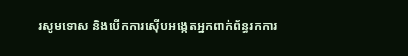រសូមទោស និងបើកការស៊ើបអង្កេតអ្នកពាក់ព័ន្ធរកការ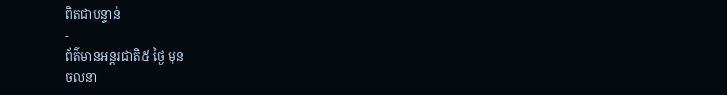ពិតជាបន្ទាន់
-
ព័ត៌មានអន្ដរជាតិ៥ ថ្ងៃ មុន
ចលនា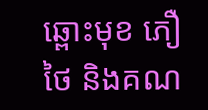ឆ្ពោះមុខ ភឿថៃ និងគណ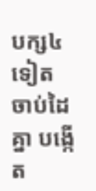បក្ស៤ទៀត ចាប់ដៃគ្នា បង្កើត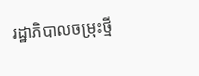រដ្ឋាភិបាលចម្រុះថ្មី